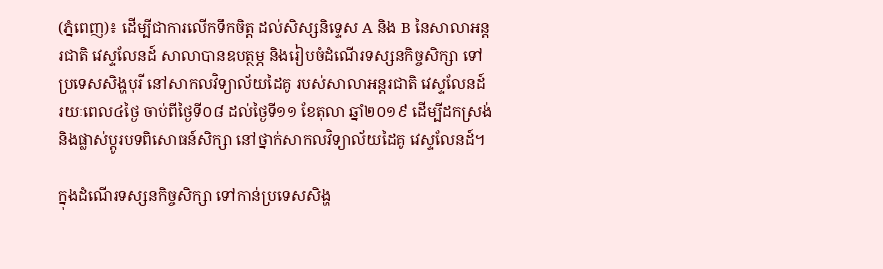(ភ្នំពេញ)៖ ដើម្បីជាការលើកទឹកចិត្ត ដល់សិស្សនិទ្ទេស A និង B នៃសាលាអន្តរជាតិ វេស្ទលែនដ៍ សាលាបានឧបត្ថម្ភ និងរៀបចំដំណើរទស្សនកិច្ចសិក្សា ទៅប្រទេសសិង្ហបុរី នៅសាកលវិទ្យាល័យដៃគូ របស់សាលាអន្តរជាតិ វេស្ទលែនដ៍ រយៈពេល៤ថ្ងៃ ចាប់ពីថ្ងៃទី០៨ ដល់ថ្ងៃទី១១ ខែតុលា ឆ្នាំ២០១៩ ដើម្បីដកស្រង់ និងផ្លាស់ប្តូរបទពិសោធន៍សិក្សា នៅថ្នាក់សាកលវិទ្យាល័យដៃគូ វេស្ទលែនដ៍។

ក្នុងដំណើរទស្សនកិច្ចសិក្សា ទៅកាន់ប្រទេសសិង្ហ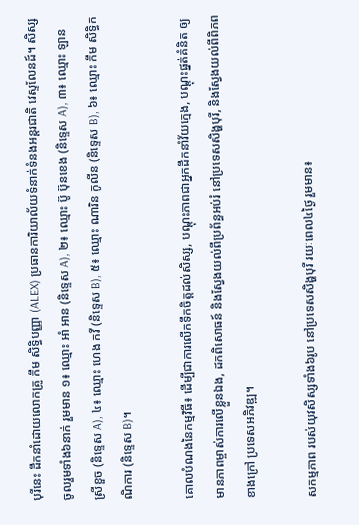បុរីនេះ ដឹកនាំដោយលោកគ្រូ កឹម សិទ្ធិបញ្ញា (ALEX) ប្រធានការិយាល័យទំនាក់ទំនងអន្តរជាតិ វេស្ទលែនដ៍។ សិស្សចូលរួមទាំង៦នាក់ រួមមាន ១៖ ឈ្មោះ អាំ អាន (និទ្ទេស A), ២៖ ឈ្មោះ ប៊ូ ប៊ុនខេង (និទ្ទេស A), ៣៖ ឈ្មោះ ឡាន ស្រីខួច (និទ្ទេស A), ៤៖ ឈ្មោះ ហេង កវី (និទ្ទេស B), ៥៖ ឈ្មោះ ណារិន កូលីន (និទ្ទេស B), ៦៖ ឈ្មោះ កឹម សិទ្ធិកណិការ (និទ្ទេស B)។

គោលបំណងនៃកម្មវិធី៖ ដើម្បីជាការលើកទឹកចិត្តដល់សិស្ស, បណ្តុះភាពជាអ្នកដឹកនាំវ័យក្មេង, បណ្តុះផ្នត់គំនិត ឲ្យមានភាពម្ចាស់ការលើខ្លួនឯង, ដកពិសោធន៍ និងស្វែងយល់ពីប្រព័ន្ធអប់រំ នៅប្រទេសសិង្ហបុរី, និងស្វែងយល់ពីពិភពខាងក្រៅ ប្រទេសអភិវឌ្ឍ។

សកម្មភាព របស់យុវសិស្សទាំង៦រូប នៅប្រទេសសិង្ហបុរី រយៈពេល៤ថ្ងៃ រួមមាន៖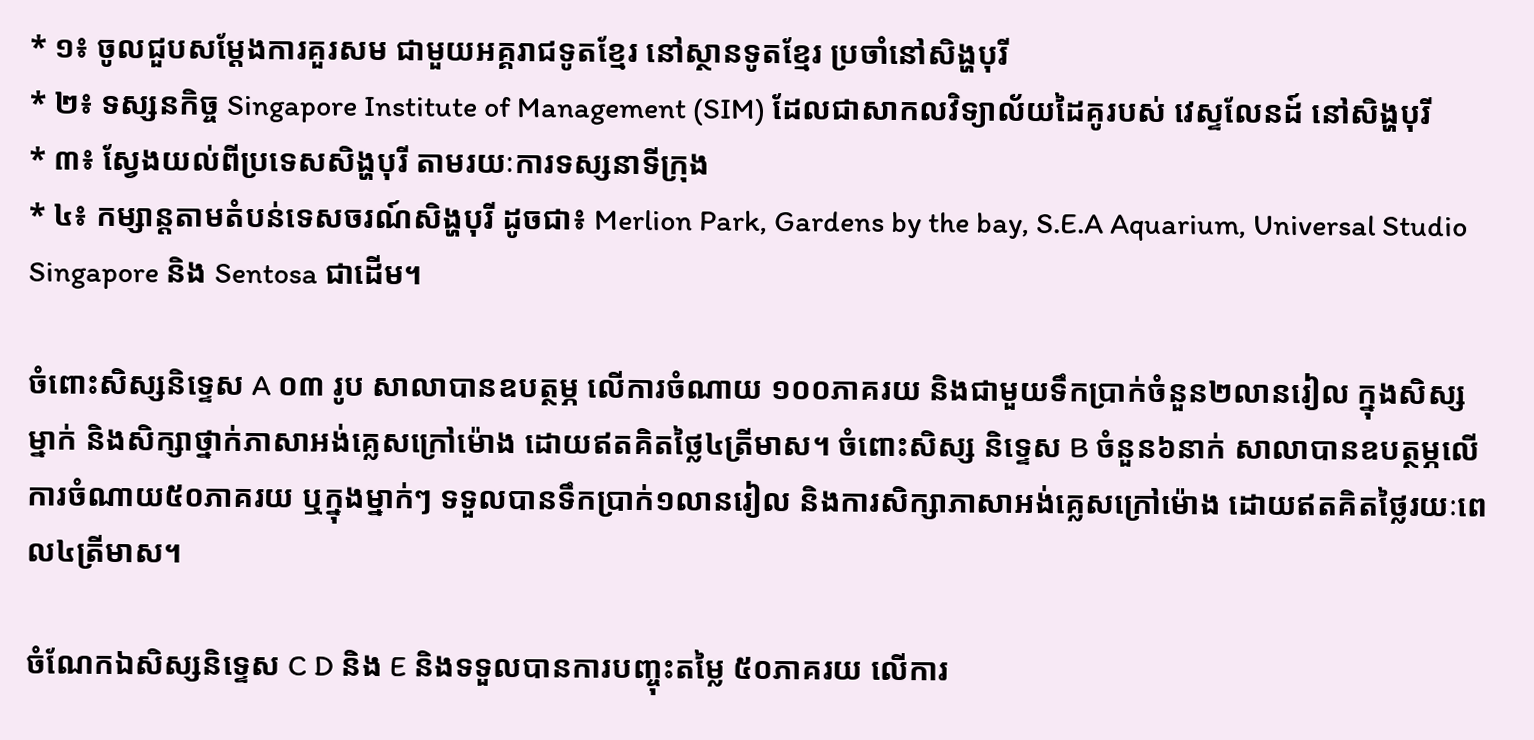* ១៖ ចូលជួបសម្តែងការគួរសម ជាមួយអគ្គរាជទូតខ្មែរ នៅស្ថានទូតខ្មែរ ប្រចាំនៅសិង្ហបុរី
* ២៖ ទស្សនកិច្ច Singapore Institute of Management (SIM) ដែលជាសាកលវិទ្យាល័យដៃគូរបស់ វេស្ទលែនដ៍ នៅសិង្ហបុរី
* ៣៖ ស្វែងយល់ពីប្រទេសសិង្ហបុរី តាមរយៈការទស្សនាទីក្រុង
* ៤៖ កម្សាន្តតាមតំបន់ទេសចរណ៍សិង្ហបុរី ដូចជា៖ Merlion Park, Gardens by the bay, S.E.A Aquarium, Universal Studio Singapore និង Sentosa ជាដើម។

ចំពោះសិស្សនិទ្ទេស A ០៣ រូប សាលាបានឧបត្ថម្ភ លើការចំណាយ ១០០ភាគរយ និងជាមួយទឹកប្រាក់ចំនួន២លានរៀល ក្នុងសិស្សម្នាក់ និងសិក្សាថ្នាក់ភាសាអង់គ្លេសក្រៅម៉ោង ដោយឥតគិតថ្លៃ៤ត្រីមាស។ ចំពោះសិស្ស និទ្ទេស B ចំនួន៦នាក់ សាលាបានឧបត្ថម្ភលើការចំណាយ៥០ភាគរយ ឬក្នុងម្នាក់ៗ ទទួលបានទឹកប្រាក់១លានរៀល និងការសិក្សាភាសាអង់គ្លេសក្រៅម៉ោង ដោយឥតគិតថ្លៃរយៈពេល៤ត្រីមាស។

ចំណែកឯសិស្សនិទ្ទេស C D និង E និងទទួលបានការបញ្ចុះតម្លៃ ៥០ភាគរយ លើការ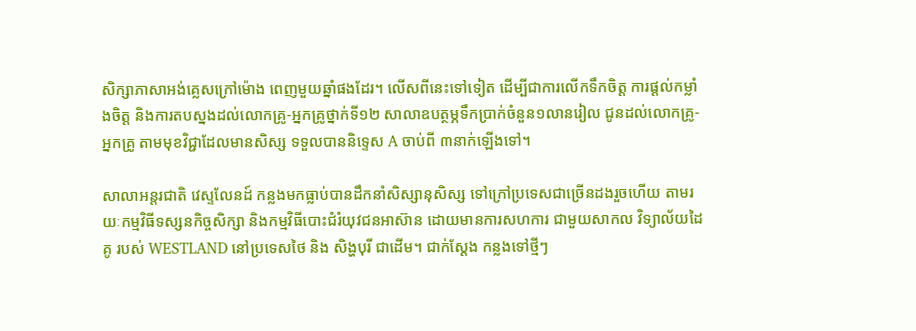សិក្សាភាសាអង់គ្លេសក្រៅម៉ោង ពេញមួយឆ្នាំផងដែរ។ លើសពីនេះទៅទៀត ដើម្បីជាការលើកទឹកចិត្ត ការផ្តល់កម្លាំងចិត្ត និងការតបស្នងដល់លោកគ្រូ-អ្នកគ្រូថ្នាក់ទី១២ សាលាឧបត្ថម្ភទឹកប្រាក់ចំនួន១លានរៀល ជូនដល់លោកគ្រូ-អ្នកគ្រូ តាមមុខវិជ្ជាដែលមានសិស្ស ទទួលបាននិទ្ទេស A ចាប់ពី ៣នាក់ឡើងទៅ។

សាលាអន្តរជាតិ វេស្ទលែនដ៍ កន្លងមកធ្លាប់បានដឹកនាំសិស្សានុសិស្ស ទៅក្រៅប្រទេសជាច្រើនដងរួចហើយ តាមរយៈកម្មវិធីទស្សនកិច្ចសិក្សា និងកម្មវិធីបោះជំរំយុវជនអាស៊ាន ដោយមានការសហការ ជាមួយសាកល វិទ្យាល័យដៃគូ របស់ WESTLAND នៅប្រទេសថៃ និង សិង្ហបុរី ជាដើម។ ជាក់ស្តែង កន្លងទៅថ្មីៗ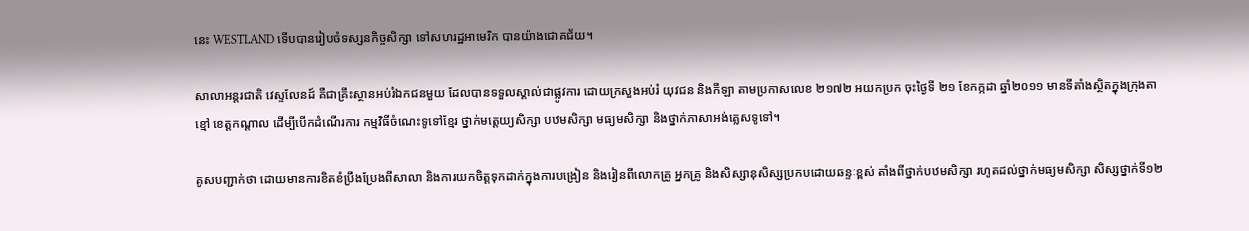នេះ WESTLAND ទើបបានរៀបចំទស្សនកិច្ចសិក្សា ទៅសហរដ្ឋអាមេរិក បានយ៉ាងជោគជ័យ។

សាលាអន្តរជាតិ វេស្ទលែនដ៍ គឺជាគ្រឹះស្ថានអប់រំឯកជនមួយ ដែលបានទទួលស្គាល់ជាផ្លូវការ ដោយក្រសួងអប់រំ យុវជន និងកីឡា តាមប្រកាសលេខ ២១៧២ អយកប្រក ចុះថ្ងៃទី ២១ ខែកក្កដា ឆ្នាំ២០១១ មានទីតាំងស្ថិតក្នុងក្រុងតាខ្មៅ ខេត្តកណ្តាល ដើម្បីបើកដំណើរការ កម្មវិធីចំណេះទូទៅខ្មែរ ថ្នាក់មត្តេយ្យសិក្សា បឋមសិក្សា មធ្យមសិក្សា និងថ្នាក់ភាសាអង់គ្លេសទូទៅ។

គូសបញ្ជាក់ថា ដោយមានការខិតខំប្រឹងប្រែងពីសាលា និងការយកចិត្តទុកដាក់ក្នុងការបង្រៀន និងរៀនពីលោកគ្រូ អ្នកគ្រូ និងសិស្សានុសិស្សប្រកបដោយឆន្ទៈខ្ពស់ តាំងពីថ្នាក់បឋមសិក្សា រហូតដល់ថ្នាក់មធ្យមសិក្សា សិស្សថ្នាក់ទី១២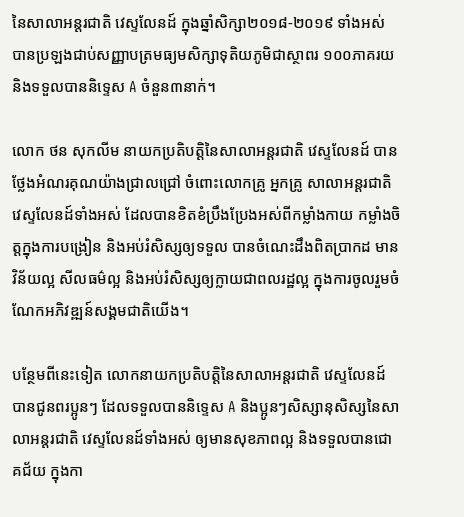នៃសាលាអន្តរជាតិ វេស្ទលែនដ៍ ក្នុងឆ្នាំសិក្សា២០១៨-២០១៩ ទាំងអស់ បានប្រឡងជាប់សញ្ញាបត្រមធ្យមសិក្សាទុតិយភូមិជាស្ថាពរ ១០០ភាគរយ និងទទួលបាននិទ្ទេស A ចំនួន៣នាក់។

លោក ថន សុកលីម នាយកប្រតិបត្តិនៃសាលាអន្តរជាតិ វេស្ទលែនដ៍ បានថ្លែងអំណរគុណយ៉ាងជ្រាលជ្រៅ ចំពោះលោកគ្រូ អ្នកគ្រូ សាលាអន្តរជាតិ វេស្ទលែនដ៍ទាំងអស់ ដែលបានខិតខំប្រឹងប្រែងអស់ពីកម្លាំងកាយ កម្លាំងចិត្តក្នុងការបង្រៀន និងអប់រំសិស្សឲ្យទទួល បានចំណេះដឹងពិតប្រាកដ មានវិន័យល្អ សីលធម៌ល្អ និងអប់រំសិស្សឲ្យក្លាយជាពលរដ្ឋល្អ ក្នុងការចូលរួមចំណែកអភិវឌ្ឍន៍សង្គមជាតិយើង។

បន្ថែមពីនេះទៀត លោកនាយកប្រតិបត្តិនៃសាលាអន្តរជាតិ វេស្ទលែនដ៍ បានជូនពរប្អូនៗ ដែលទទួលបាននិទ្ទេស A និងប្អូនៗសិស្សានុសិស្សនៃសាលាអន្តរជាតិ វេស្ទលែនដ៍ទាំងអស់ ឲ្យមានសុខភាពល្អ និងទទួលបានជោគជ័យ ក្នុងកា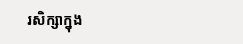រសិក្សាក្នុង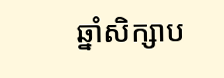ឆ្នាំសិក្សាប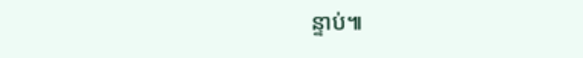ន្ទាប់៕